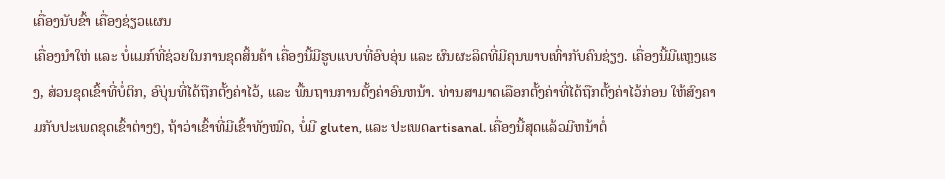ເຄື່ອງນັບຂົ້າ ເຄື່ອງຊ່ຽວແຜນ
ເຄື່ອງນຳໃຫ່ ແລະ ບໍ່ແມກ໌ທີ່ຊ່ວຍໃນການຂຸດສິ້ນຄ້າ ເຄື່ອງນີ້ມີຮູບແບບທີ່ອົບອຸ່ນ ແລະ ຜົນຜະລິດທີ່ມີຄຸນພາບເທົ່າກັບຄົນຊ່ຽງ. ເຄື່ອງນີ້ມີແຫຼງແຮງ, ສ່ວນຂຸດເຂົ້າທີ່ບໍ່ຕິກ, ອົບຸ່ນທີ່ໄດ້ຖືກຕັ້ງຄ່າໄວ້, ແລະ ພື້ນຖານການຕັ້ງຄ່າອົນຫນ້າ. ທ່ານສາມາດເລືອກຕັ້ງຄ່າທີ່ໄດ້ຖືກຕັ້ງຄ່າໄວ້ກ່ອນ ໃຫ້ສົງຄາມກັບປະເພດຂຸດເຂົ້າຕ່າງໆ, ຖ້າວ່າເຂົ້າທີ່ມີເຂົ້າທັງໝົດ, ບໍ່ມີ gluten, ແລະ ປະເພດartisanal. ເຄື່ອງນີ້ສຸດແລ້ວມີຫນ້າຕໍ່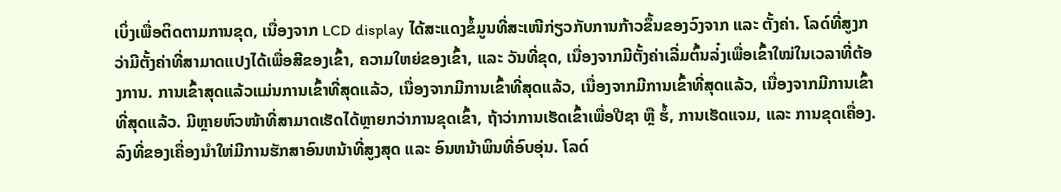ເບິ່ງເພື່ອຕິດຕາມການຂຸດ, ເນື່ອງຈາກ LCD display ໄດ້ສະແດງຂໍ້ມູນທີ່ສະເໜີກ່ຽວກັບການກ້າວຂຶ້ນຂອງວົງຈາກ ແລະ ຕັ້ງຄ່າ. ໂລດ໌ທີ່ສູງກວ່າມີຕັ້ງຄ່າທີ່ສາມາດແປງໄດ້ເພື່ອສີຂອງເຂົ້າ, ຄວາມໃຫຍ່ຂອງເຂົ້າ, ແລະ ວັນທີ່ຂຸດ, ເນື່ອງຈາກມີຕັ້ງຄ່າເລີ່ມຕົ້ນລ່໋ງເພື່ອເຂົ້າໃໝ່ໃນເວລາທີ່ຕ້ອງການ. ການເຂົ້າສຸດແລ້ວແມ່ນການເຂົ້າທີ່ສຸດແລ້ວ, ເນື່ອງຈາກມີການເຂົ້າທີ່ສຸດແລ້ວ, ເນື່ອງຈາກມີການເຂົ້າທີ່ສຸດແລ້ວ, ເນື່ອງຈາກມີການເຂົ້າທີ່ສຸດແລ້ວ. ມີຫຼາຍຫົວໜ້າທີ່ສາມາດເຮັດໄດ້ຫຼາຍກວ່າການຂຸດເຂົ້າ, ຖ້າວ່າການເຮັດເຂົ້າເພື່ອປີຊາ ຫຼື ຮໍ້, ການເຮັດແຈມ, ແລະ ການຂຸດເຄື່ອງ. ລົງທີ່ຂອງເຄື່ອງນຳໃຫ່ມີການຮັກສາອົນຫນ້າທີ່ສູງສຸດ ແລະ ອົນຫນ້າພິນທີ່ອົບອຸ່ນ. ໂລດ໌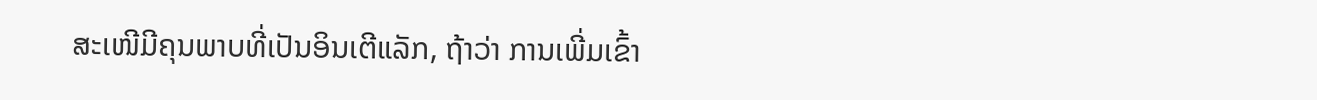ສະເໜີມີຄຸນພາບທີ່ເປັນອິນເຕີແລັກ, ຖ້າວ່າ ການເພີ່ມເຂົ້າ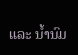ແລະ ນໍ້ານົມ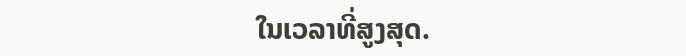ໃນເວລາທີ່ສູງສຸດ.